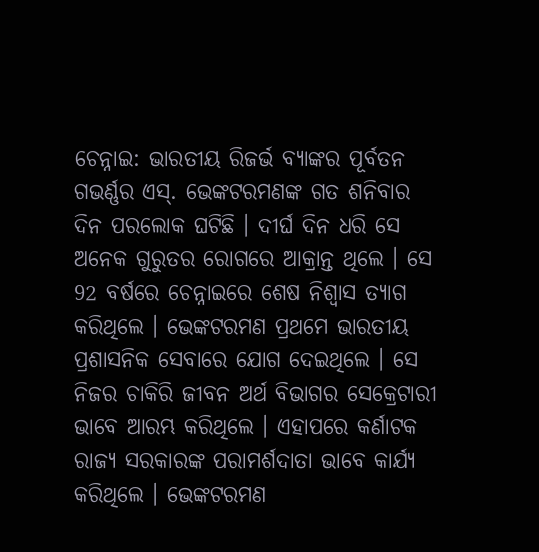ଚେନ୍ନାଇ: ଭାରତୀୟ ରିଜର୍ଭ ବ୍ୟାଙ୍କର ପୂର୍ବତନ ଗଭର୍ଣ୍ଣର ଏସ୍. ଭେଙ୍କଟରମଣଙ୍କ ଗତ ଶନିବାର ଦିନ ପରଲୋକ ଘଟିଛି । ଦୀର୍ଘ ଦିନ ଧରି ସେ ଅନେକ ଗୁରୁତର ରୋଗରେ ଆକ୍ରାନ୍ତ ଥିଲେ । ସେ 92 ବର୍ଷରେ ଚେନ୍ନାଇରେ ଶେଷ ନିଶ୍ବାସ ତ୍ୟାଗ କରିଥିଲେ । ଭେଙ୍କଟରମଣ ପ୍ରଥମେ ଭାରତୀୟ ପ୍ରଶାସନିକ ସେବାରେ ଯୋଗ ଦେଇଥିଲେ । ସେ ନିଜର ଚାକିରି ଜୀବନ ଅର୍ଥ ବିଭାଗର ସେକ୍ରେଟାରୀ ଭାବେ ଆରମ୍ଭ କରିଥିଲେ । ଏହାପରେ କର୍ଣାଟକ ରାଜ୍ୟ ସରକାରଙ୍କ ପରାମର୍ଶଦାତା ଭାବେ କାର୍ଯ୍ୟ କରିଥିଲେ । ଭେଙ୍କଟରମଣ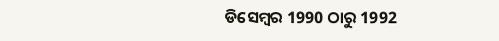ଡିସେମ୍ବର 1990 ଠାରୁ 1992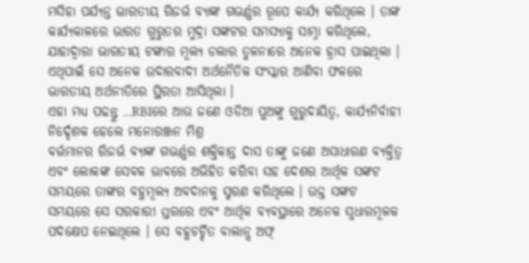ମସିହା ପର୍ଯ୍ୟନ୍ତ ଭାରତୀୟ ରିଜର୍ଭ ବ୍ୟାଙ୍କ ଗଭର୍ଣ୍ଣର ରୂପେ କାର୍ଯ୍ୟ କରିଥିଲେ । ତାଙ୍କ କାର୍ଯ୍ୟକାଳରେ ଭାରତ ଗୁରୁତର ମୁଦ୍ରା ସଙ୍କଟର ସମସ୍ୟାକୁ ସାମ୍ନା କରିଥିଲେ, ଯାହାଦ୍ବାରା ଭାରତୀୟ ଟଙ୍କାର ମୂଲ୍ୟ ଡଲାର ତୁଳନାରେ ଅନେକ ହ୍ରାସ ପାଇଥିଲା । ଏଥିପାଇଁ ସେ ଅନେକ ଉଦାରବାଦୀ ଅର୍ଥନୈତିକ ସଂସ୍କାର ଆଣିବା ଫଳରେ ଭାରତୀୟ ଅର୍ଥନୀତିରେ ସ୍ଥିରତା ଆସିଥିଲା ।
ଏହା ମଧ୍ୟ ପଢନ୍ତୁ ...RBIରେ ଆଉ ଜଣେ ଓଡିଆ ପୁଅଙ୍କୁ ଗୁରୁଦାୟିତ୍ବ, କାର୍ଯ୍ୟନିର୍ବାହୀ ନିର୍ଦ୍ଦେଶକ ହେଲେ ମନୋରଞ୍ଜନ ମିଶ୍ର
ବର୍ତ୍ତମାନର ରିଜର୍ଭ ବ୍ୟାଙ୍କ ଗଭର୍ଣ୍ଣର ଶକ୍ତିକାନ୍ତ ଦାସ ତାଙ୍କୁ ଜଣେ ଅସାଧାରଣ ବ୍ୟକ୍ତିତ୍ବ ଏବଂ ଲୋକଙ୍କ ସେବକ ଭାବରେ ଅଭିହିତ କରିବା ସହ ଦେଶର ଆର୍ଥିକ ସଙ୍କଟ ସମୟରେ ତାଙ୍କର ବହୁମୂଲ୍ୟ ଅବଦାନକୁ ସ୍ମରଣ କରିଥିଲେ । ଉକ୍ତ ସଙ୍କଟ ସମୟରେ ସେ ସରକାରୀ ସ୍ତରରେ ଏବଂ ଆର୍ଥିକ ବ୍ୟବସ୍ଥାରେ ଅନେକ ସୁଧାରମୂଳକ ପଦକ୍ଷେପ ନେଇଥିଲେ । ସେ ବହୁଚର୍ଚ୍ଚିତ ବାଲାନ୍ସ ଅଫ୍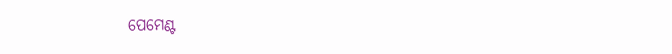ପେମେଣ୍ଟ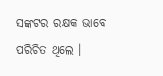ସଙ୍କଟର ରକ୍ଷକ ଭାବେ ପରିଚିତ ଥିଲେ ।